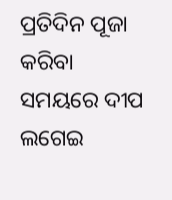ପ୍ରତିଦିନ ପୂଜା କରିବା ସମୟରେ ଦୀପ ଲଗେଇ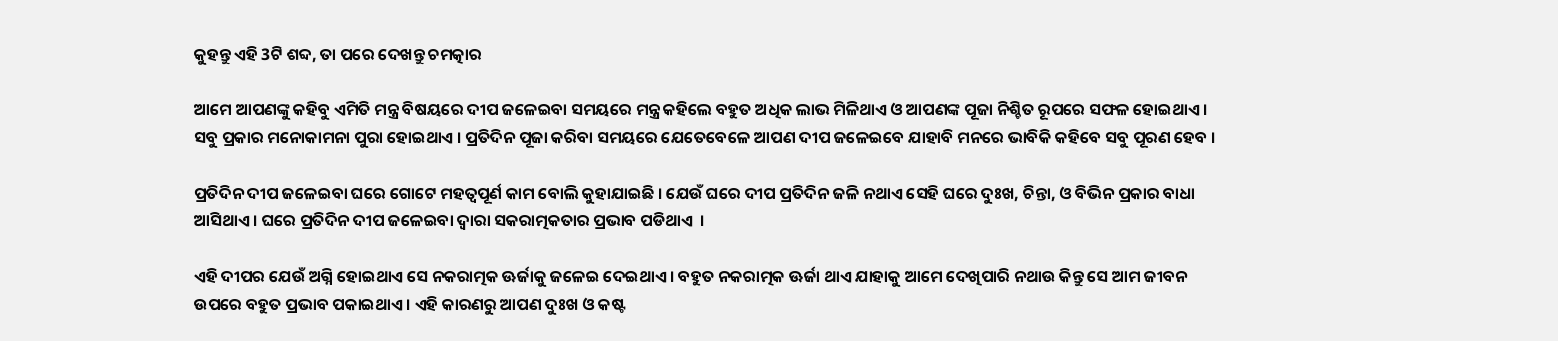କୁହନ୍ତୁ ଏହି 3ଟି ଶବ୍ଦ, ତା ପରେ ଦେଖନ୍ତୁ ଚମତ୍କାର

ଆମେ ଆପଣଙ୍କୁ କହିବୁ ଏମିତି ମନ୍ତ୍ର ବିଷୟରେ ଦୀପ ଜଳେଇବା ସମୟରେ ମନ୍ତ୍ର କହିଲେ ବହୁତ ଅଧିକ ଲାଭ ମିଳିଥାଏ ଓ ଆପଣଙ୍କ ପୂଜା ନିଶ୍ଚିତ ରୂପରେ ସଫଳ ହୋଇଥାଏ । ସବୁ ପ୍ରକାର ମନୋକାମନା ପୁରା ହୋଇଥାଏ । ପ୍ରତିଦିନ ପୂଜା କରିବା ସମୟରେ ଯେତେବେଳେ ଆପଣ ଦୀପ ଜଳେଇବେ ଯାହାବି ମନରେ ଭାବିକି କହିବେ ସବୁ ପୂରଣ ହେବ ।

ପ୍ରତିଦିନ ଦୀପ ଜଳେଇବା ଘରେ ଗୋଟେ ମହତ୍ଵପୂର୍ଣ କାମ ବୋଲି କୁହାଯାଇଛି । ଯେଉଁ ଘରେ ଦୀପ ପ୍ରତିଦିନ ଜଳି ନଥାଏ ସେହି ଘରେ ଦୁଃଖ, ଚିନ୍ତା, ଓ ବିଭିନ ପ୍ରକାର ବାଧା ଆସିଥାଏ । ଘରେ ପ୍ରତିଦିନ ଦୀପ ଜଳେଇବା ଦ୍ଵାରା ସକରାତ୍ମକତାର ପ୍ରଭାବ ପଡିଥାଏ  ।

ଏହି ଦୀପର ଯେଉଁ ଅଗ୍ନି ହୋଇଥାଏ ସେ ନକରାତ୍ମକ ଊର୍ଜାକୁ ଜଳେଇ ଦେଇଥାଏ । ବହୁତ ନକରାତ୍ମକ ଊର୍ଜା ଥାଏ ଯାହାକୁ ଆମେ ଦେଖିପାରି ନଥାଉ କିନ୍ତୁ ସେ ଆମ ଜୀବନ ଉପରେ ବହୁତ ପ୍ରଭାବ ପକାଇଥାଏ । ଏହି କାରଣରୁ ଆପଣ ଦୁଃଖ ଓ କଷ୍ଟ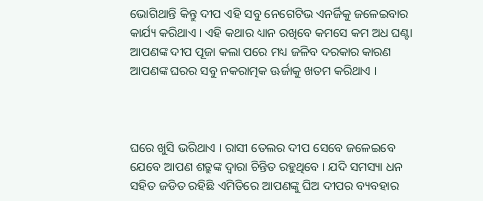ଭୋଗିଥାନ୍ତି କିନ୍ତୁ ଦୀପ ଏହି ସବୁ ନେଗେଟିଭ ଏନର୍ଜିକୁ ଜଳେଇବାର କାର୍ଯ୍ୟ କରିଥାଏ । ଏହି କଥାର ଧ୍ୟାନ ରଖିବେ କମସେ କମ ଅଧ ଘଣ୍ଟା ଆପଣଙ୍କ ଦୀପ ପୂଜା କଲା ପରେ ମଧ୍ୟ ଜଳିବ ଦରକାର କାରଣ ଆପଣଙ୍କ ଘରର ସବୁ ନକରାତ୍ମକ ଊର୍ଜାକୁ ଖତମ କରିଥାଏ ।



ଘରେ ଖୁସି ଭରିଥାଏ । ରାସୀ ତେଲର ଦୀପ ସେବେ ଜଳେଇବେ ଯେବେ ଆପଣ ଶତ୍ରୁଙ୍କ ଦ୍ଵାରା ଚିନ୍ତିତ ରହୁଥିବେ । ଯଦି ସମସ୍ୟା ଧନ ସହିତ ଜଡିତ ରହିଛି ଏମିତିରେ ଆପଣଙ୍କୁ ଘିଅ ଦୀପର ବ୍ୟବହାର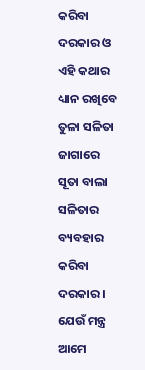କରିବା ଦରକାର ଓ ଏହି କଥାର ଧ୍ୟାନ ରଖିବେ  ତୁଳା ସଳିତା ଜାଗାରେ ସୂତା ବାଲା ସଳିତାର ବ୍ୟବହାର କରିବା ଦରକାର । ଯେଉଁ ମନ୍ତ୍ର ଆମେ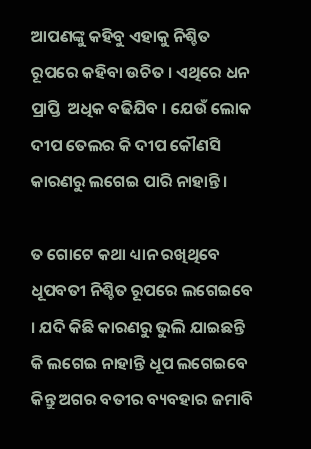ଆପଣଙ୍କୁ କହିବୁ ଏହାକୁ ନିଶ୍ଚିତ ରୂପରେ କହିବା ଉଚିତ । ଏଥିରେ ଧନ ପ୍ରାପ୍ତି  ଅଧିକ ବଢିଯିବ । ଯେଉଁ ଲୋକ ଦୀପ ତେଲର କି ଦୀପ କୌଣସି କାରଣରୁ ଲଗେଇ ପାରି ନାହାନ୍ତି ।

ତ ଗୋଟେ କଥା ଧ୍ୟାନ ରଖିଥିବେ ଧୂପବତୀ ନିଶ୍ଚିତ ରୂପରେ ଲଗେଇବେ । ଯଦି କିଛି କାରଣରୁ ଭୁଲି ଯାଇଛନ୍ତି କି ଲଗେଇ ନାହାନ୍ତି ଧୂପ ଲଗେଇବେ କିନ୍ତୁ ଅଗର ବତୀର ବ୍ୟବହାର ଜମାବି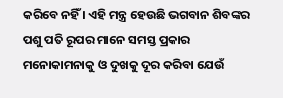କରିବେ ନହିଁ । ଏହି ମନ୍ତ୍ର ହେଉଛି ଭଗବାନ ଶିବଙ୍କର ପଶୁ ପତି ରୂପର ମାନେ ସମସ୍ତ ପ୍ରକାର ମନୋକାମନାକୁ ଓ ଦୁଖକୁ ଦୂର କରିବା ଯେଉଁ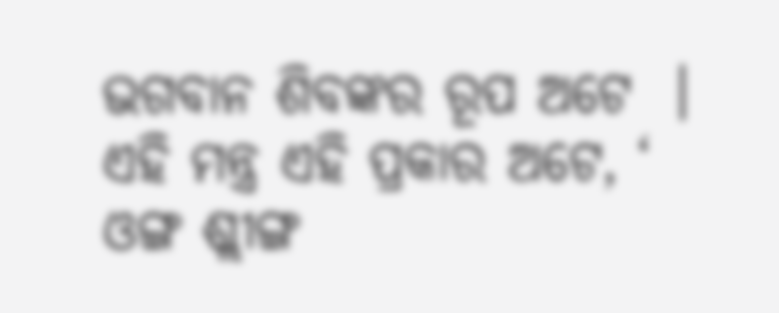ଭଗବାନ ଶିବଙ୍କର ରୂପ ଅଟେ  । ଏହି ମନ୍ତ୍ର ଏହି ପ୍ରକାର ଅଟେ, ‘ ଓଙ୍ଗ ଶ୍ଲୀଙ୍ଗ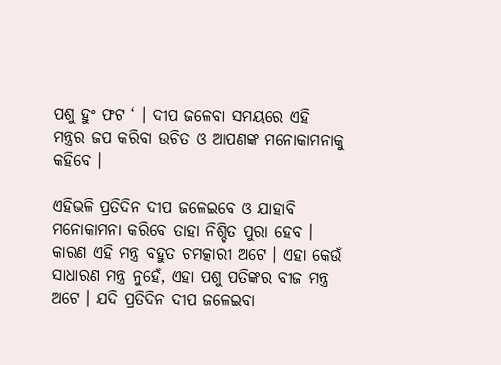ପଶୁ ହୁଂ ଫଟ ‘ । ଦୀପ ଜଳେବା ସମୟରେ ଏହି ମନ୍ତ୍ରର ଜପ କରିବା ଉଚିତ ଓ ଆପଣଙ୍କ ମନୋକାମନାକୁ କହିବେ ।

ଏହିଭଳି ପ୍ରତିଦିନ ଦୀପ ଜଳେଇବେ ଓ ଯାହାବି ମନୋକାମନା କରିବେ ତାହା ନିଶ୍ଚିତ ପୁରା ହେବ । କାରଣ ଏହି ମନ୍ତ୍ର ବହୁତ ଚମତ୍କାରୀ ଅଟେ । ଏହା କେଉଁ ସାଧାରଣ ମନ୍ତ୍ର ନୁହେଁ, ଏହା ପଶୁ ପତିଙ୍କର ବୀଜ ମନ୍ତ୍ର ଅଟେ । ଯଦି ପ୍ରତିଦିନ ଦୀପ ଜଳେଇବା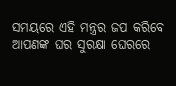ସମୟରେ ଏହି ମନ୍ତ୍ରର ଜପ କରିବେ ଆପଣଙ୍କ ଘର ସୁରକ୍ଷା ଘେରରେ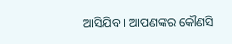ଆସିଯିବ । ଆପଣଙ୍କର କୌଣସି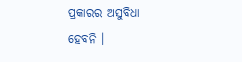ପ୍ରକାରର ଅସୁବିଧା ହେବନି ।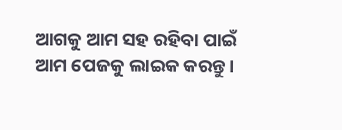ଆଗକୁ ଆମ ସହ ରହିବା ପାଇଁ ଆମ ପେଜକୁ ଲାଇକ କରନ୍ତୁ ।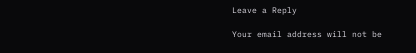Leave a Reply

Your email address will not be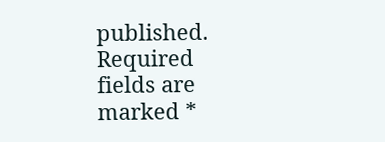published. Required fields are marked *